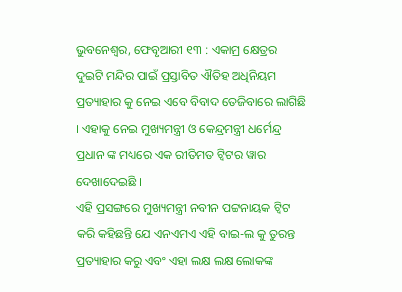ଭୁବନେଶ୍ୱର, ଫେବୃଆରୀ ୧୩ : ଏକାମ୍ର କ୍ଷେତ୍ରର ଦୁଇଟି ମନ୍ଦିର ପାଇଁ ପ୍ରସ୍ତାବିତ ଐତିହ ଅଧିନିୟମ ପ୍ରତ୍ୟାହାର କୁ ନେଇ ଏବେ ବିବାଦ ତେଜିବାରେ ଲାଗିଛି । ଏହାକୁ ନେଇ ମୁଖ୍ୟମନ୍ତ୍ରୀ ଓ କେନ୍ଦ୍ରମନ୍ତ୍ରୀ ଧର୍ମେନ୍ଦ୍ର ପ୍ରଧାନ ଙ୍କ ମଧ୍ୟରେ ଏକ ରୀତିମତ ଟ୍ୱିଟର ୱାର ଦେଖାଦେଇଛି ।
ଏହି ପ୍ରସଙ୍ଗରେ ମୁଖ୍ୟମନ୍ତ୍ରୀ ନବୀନ ପଟ୍ଟନାୟକ ଟ୍ୱିଟ କରି କହିଛନ୍ତି ଯେ ଏନଏମଏ ଏହି ବାଇ-ଲ କୁ ତୁରନ୍ତ ପ୍ରତ୍ୟାହାର କରୁ ଏବଂ ଏହା ଲକ୍ଷ ଲକ୍ଷ ଲୋକଙ୍କ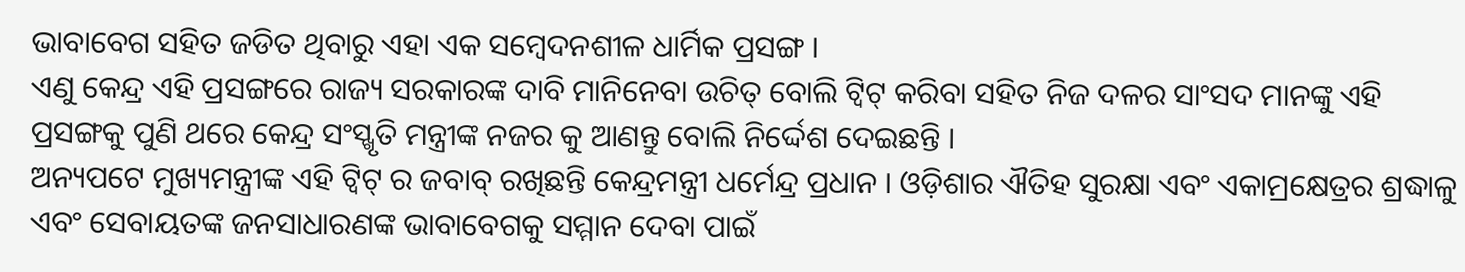ଭାବାବେଗ ସହିତ ଜଡିତ ଥିବାରୁ ଏହା ଏକ ସମ୍ବେଦନଶୀଳ ଧାର୍ମିକ ପ୍ରସଙ୍ଗ ।
ଏଣୁ କେନ୍ଦ୍ର ଏହି ପ୍ରସଙ୍ଗରେ ରାଜ୍ୟ ସରକାରଙ୍କ ଦାବି ମାନିନେବା ଉଚିତ୍ ବୋଲି ଟ୍ୱିଟ୍ କରିବା ସହିତ ନିଜ ଦଳର ସାଂସଦ ମାନଙ୍କୁ ଏହି ପ୍ରସଙ୍ଗକୁ ପୁଣି ଥରେ କେନ୍ଦ୍ର ସଂସ୍ଖୃତି ମନ୍ତ୍ରୀଙ୍କ ନଜର କୁ ଆଣନ୍ତୁ ବୋଲି ନିର୍ଦ୍ଦେଶ ଦେଇଛନ୍ତି ।
ଅନ୍ୟପଟେ ମୁଖ୍ୟମନ୍ତ୍ରୀଙ୍କ ଏହି ଟ୍ୱିଟ୍ ର ଜବାବ୍ ରଖିଛନ୍ତି କେନ୍ଦ୍ରମନ୍ତ୍ରୀ ଧର୍ମେନ୍ଦ୍ର ପ୍ରଧାନ । ଓଡ଼ିଶାର ଐତିହ ସୁରକ୍ଷା ଏବଂ ଏକାମ୍ରକ୍ଷେତ୍ରର ଶ୍ରଦ୍ଧାଳୁ ଏବଂ ସେବାୟତଙ୍କ ଜନସାଧାରଣଙ୍କ ଭାବାବେଗକୁ ସମ୍ମାନ ଦେବା ପାଇଁ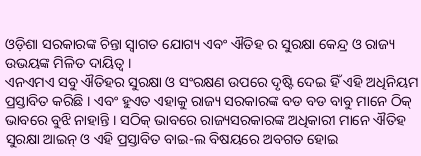ଓଡ଼ିଶା ସରକାରଙ୍କ ଚିନ୍ତା ସ୍ୱାଗତ ଯୋଗ୍ୟ ଏବଂ ଐତିହ ର ସୁରକ୍ଷା କେନ୍ଦ୍ର ଓ ରାଜ୍ୟ ଉଭୟଙ୍କ ମିଳିତ ଦାୟିତ୍ୱ ।
ଏନଏମଏ ସବୁ ଐତିହର ସୁରକ୍ଷା ଓ ସଂରକ୍ଷଣ ଉପରେ ଦୃଷ୍ଟି ଦେଇ ହିଁ ଏହି ଅଧିନିୟମ ପ୍ରସ୍ତାବିତ କରିଛି । ଏବଂ ହୁଏତ ଏହାକୁ ରାଜ୍ୟ ସରକାରଙ୍କ ବଡ ବଡ ବାବୁ ମାନେ ଠିକ୍ ଭାବରେ ବୁଝି ନାହାନ୍ତି । ସଠିକ୍ ଭାବରେ ରାଜ୍ୟସରକାରଙ୍କ ଅଧିକାରୀ ମାନେ ଐତିହ ସୁରକ୍ଷା ଆଇନ୍ ଓ ଏହି ପ୍ରସ୍ତାବିତ ବାଇ-ଲ ବିଷୟରେ ଅବଗତ ହୋଇ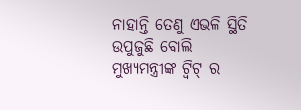ନାହାନ୍ତି ତେଣୁ ଏଭଳି ସ୍ଥିତି ଉପୁଜୁଛି ବୋଲି ମୁଖ୍ୟମନ୍ତ୍ରୀଙ୍କ ଟ୍ୱିଟ୍ ର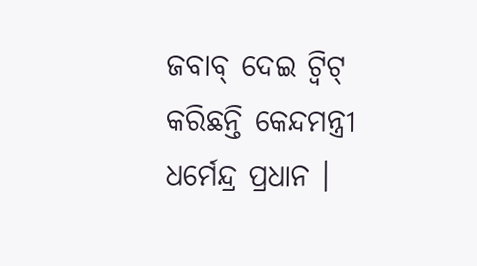ଜବାବ୍ ଦେଇ ଟ୍ୱିଟ୍ କରିଛନ୍ତି କେନ୍ଦମନ୍ତ୍ରୀ ଧର୍ମେନ୍ଦ୍ର ପ୍ରଧାନ ।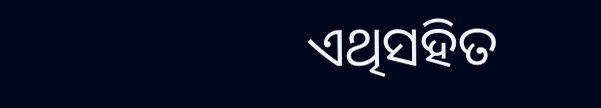ଏଥିସହିତ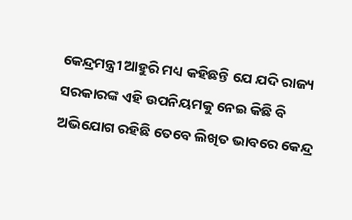କେନ୍ଦ୍ରମନ୍ତ୍ରୀ ଆହୁରି ମଧ୍ୟ କହିଛନ୍ତି ଯେ ଯଦି ରାଜ୍ୟ ସରକାରଙ୍କ ଏହି ଉପନିୟମକୁ ନେଇ କିଛି ବି ଅଭିଯୋଗ ରହିଛି ତେବେ ଲିଖିତ ଭାବରେ କେନ୍ଦ୍ର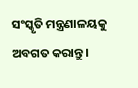ସଂସ୍କୃତି ମନ୍ତ୍ରଣାଳୟକୁ ଅବଗତ କରାନ୍ତୁ ।